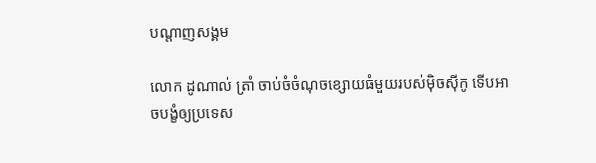បណ្តាញសង្គម

លោក ដូណាល់ ត្រាំ ចាប់ចំចំណុចខ្សោយធំមួយរបស់ម៉ិចស៊ីកូ ទើបអាចបង្ខំឲ្យប្រទេស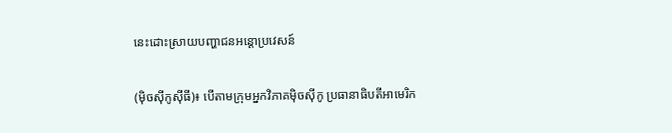នេះដោះស្រាយបញ្ហាជនអន្តោប្រវេសន៍

(ម៉ិចស៊ីកូស៊ីធី)៖ បើតាមក្រុមអ្នកវិភាគម៉ិចស៊ីកូ ប្រធានាធិបតីអាមេរិក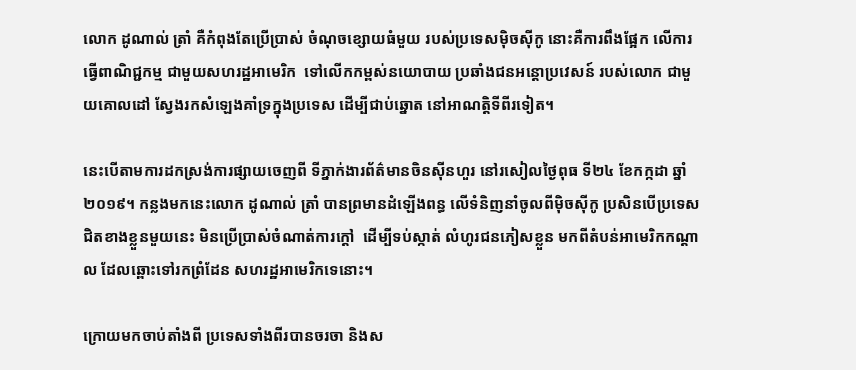លោក ដូណាល់ ត្រាំ គឺកំពុងតែប្រើប្រាស់ ចំណុចខ្សោយធំមួយ របស់ប្រទេសម៉ិចស៊ីកូ នោះគឺការពឹងផ្អែក លើការធ្វើពាណិជ្ជកម្ម ជាមួយសហរដ្ឋអាមេរិក  ទៅលើកកម្ពស់នយោបាយ ប្រឆាំងជនអន្តោប្រវេសន៍ របស់លោក ជាមួយគោលដៅ ស្វែងរកសំឡេងគាំទ្រក្នុងប្រទេស ដើម្បីជាប់ឆ្នោត នៅអាណត្តិទីពីរទៀត។

នេះបើតាមការដកស្រង់ការផ្សាយចេញពី ទីភ្នាក់ងារព័ត៌មានចិនស៊ីនហួរ នៅរសៀលថ្ងៃពុធ ទី២៤ ខែកក្កដា ឆ្នាំ២០១៩។ កន្លងមកនេះលោក ដូណាល់ ត្រាំ បានព្រមានដំឡើងពន្ធ លើទំនិញនាំចូលពីម៉ិចស៊ីកូ ប្រសិនបើប្រទេសជិតខាងខ្លួនមួយនេះ មិនប្រើប្រាស់ចំណាត់ការក្តៅ  ដើម្បីទប់ស្កាត់ លំហូរជនភៀសខ្លួន មកពីតំបន់អាមេរិកកណ្តាល ដែលឆ្ពោះទៅរកព្រំដែន សហរដ្ឋអាមេរិកទេនោះ។

ក្រោយមកចាប់តាំងពី ប្រទេសទាំងពីរបានចរចា និងស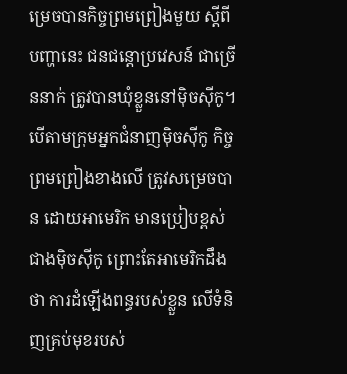ម្រេចបានកិច្ចព្រមព្រៀងមួយ ស្តីពីបញ្ហានេះ ជនជន្តោប្រវេសន៍ ជាច្រើននាក់ ត្រូវបានឃុំខ្លួននៅម៉ិចស៊ីកូ។ បើតាមក្រុមអ្នកជំនាញម៉ិចស៊ីកូ កិច្ចព្រមព្រៀងខាងលើ ត្រូវសម្រេចបាន ដោយអាមេរិក មានប្រៀបខ្ពស់ជាងម៉ិចស៊ីកូ ព្រោះតែអាមេរិកដឹងថា ការដំឡើងពន្ធរបស់ខ្លួន លើទំនិញគ្រប់មុខរបស់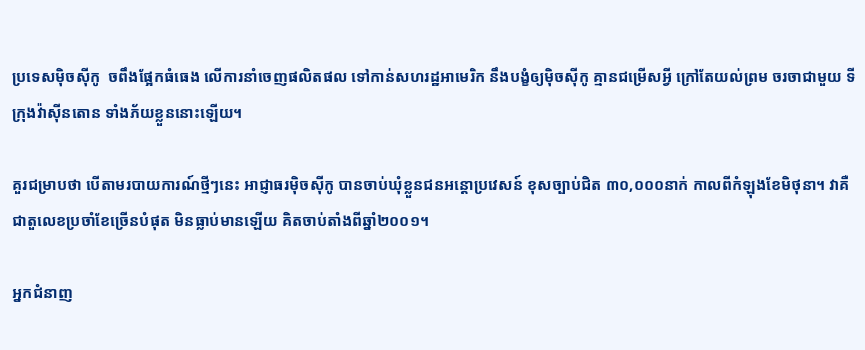ប្រទេសម៉ិចស៊ីកូ  ចពឹងផ្អែកធំធេង លើការនាំចេញផលិតផល ទៅកាន់សហរដ្ឋអាមេរិក នឹងបង្ខំឲ្យម៉ិចស៊ីកូ គ្មានជម្រើសអ្វី ក្រៅតែយល់ព្រម ចរចាជាមួយ ទីក្រុងវ៉ាស៊ីនតោន ទាំងភ័យខ្លួននោះឡើយ។

គួរជម្រាបថា បើតាមរបាយការណ៍ថ្មីៗនេះ អាជ្ញាធរម៉ិចស៊ីកូ បានចាប់ឃុំខ្លួនជនអន្តោប្រវេសន៍ ខុសច្បាប់ជិត ៣០,០០០នាក់ កាលពីកំឡុងខែមិថុនា។ វាគឺជាតួលេខប្រចាំខែច្រើនបំផុត មិនធ្លាប់មានឡើយ គិតចាប់តាំងពីឆ្នាំ២០០១។

អ្នកជំនាញ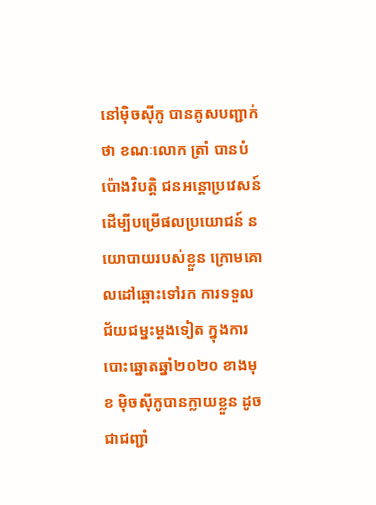នៅម៉ិចស៊ីកូ បានគូសបញ្ជាក់ថា ខណៈលោក ត្រាំ បានបំប៉ោងវិបត្តិ ជនអន្តោប្រវេសន៍  ដើម្បីបម្រើផលប្រយោជន៍ នយោបាយរបស់ខ្លួន ក្រោមគោលដៅឆ្ពោះទៅរក ការទទួលជ័យជម្នះម្តងទៀត ក្នុងការបោះឆ្នោតឆ្នាំ២០២០ ខាងមុខ ម៉ិចស៊ីកូបានក្លាយខ្លួន ដូចជាជញ្ជាំ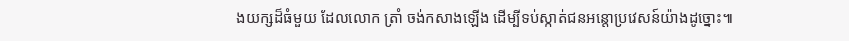ងយក្សដ៏ធំមួយ ដែលលោក ត្រាំ ចង់កសាងឡើង ដើម្បីទប់ស្កាត់ជនអន្តោប្រវេសន៍យ៉ាងដូច្នោះ៕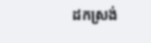ដកស្រង់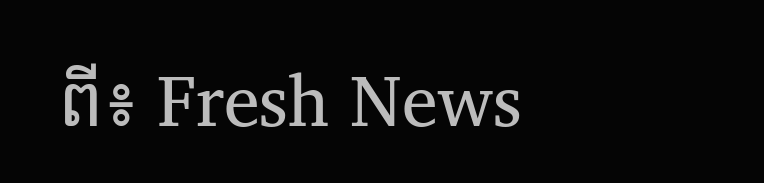ពី៖ Fresh News